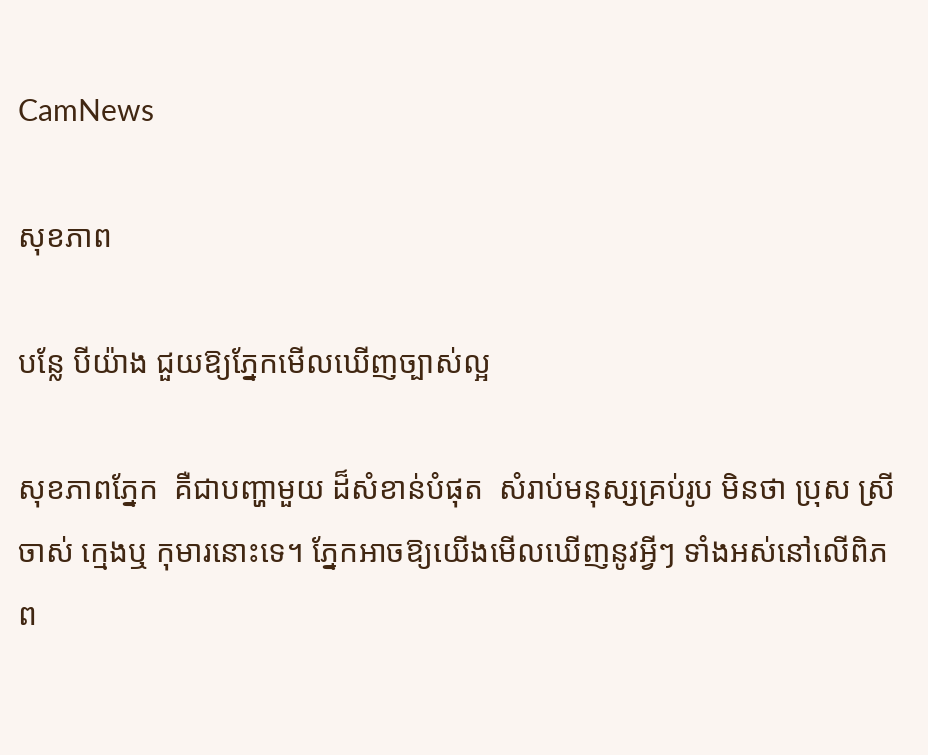CamNews

សុខភាព

បន្លែ បីយ៉ាង ជួយឱ្យភ្នែកមើលឃើញច្បាស់ល្អ

សុខភាពភ្នែក  គឺជាបញ្ហាមួយ ដ៏សំខាន់បំផុត  សំរាប់មនុស្សគ្រប់រូប មិនថា ប្រុស ស្រី ចាស់ ក្មេងឬ កុមារនោះទេ។ ភ្នែកអាចឱ្យយើងមើលឃើញនូវអ្វីៗ ទាំងអស់នៅលើពិភព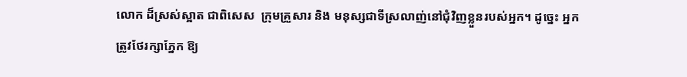លោក ដ៏ស្រស់ស្អាត ជាពិសេស  ក្រុមគ្រួសារ និង មនុស្សជាទីស្រលាញ់នៅជុំវិញខ្លួនរបស់អ្នក។ ដូច្នេះ អ្នកត្រូវថែរក្សាភ្នែក ឱ្យ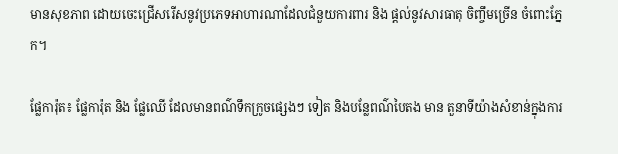មានសុខភាព ដោយចេះជ្រើសរើសនូវប្រភេទអាហារណាដែលជំនួយការពារ និង ផ្តល់នូវសារធាតុ ចិញ្ចឹមច្រើន ចំពោះភ្នែក។

ផ្លែការ៉ុត៖ ផ្លែការ៉ុត និង ផ្លែឈើ ដែលមានពណ៌ទឹកក្រូចផ្សេងៗ ទៀត និងបន្លែពណ៌បៃតង មាន តួនាទីយ៉ាងសំខាន់ក្នុងការ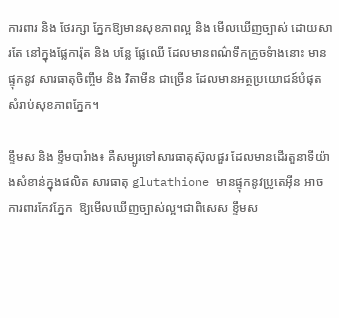ការពារ និង ថែរក្សា ភ្នែកឱ្យមានសុខភាពល្អ និង មើលឃើញច្បាស់ ដោយសារតែ នៅក្នុងផ្លែការ៉ុត និង បន្លែ ផ្លែឈើ ដែលមានពណ៌ទឹកក្រូចទំាងនោះ មាន ផ្ទុកនូវ សារធាតុចិញ្ចឹម និង វិតាមីន ជាច្រើន ដែលមានអត្ថប្រយោជន៍បំផុត សំរាប់សុខភាពភ្នែក។

ខ្ទឹមស និង ខ្ទឹមបារំាង៖ គឺសម្បូរទៅសារធាតុស៊ុលផួរ ដែលមានដើរតួនាទីយ៉ាងសំខាន់ក្នុងផលិត សារធាតុ glutathione មានផ្ទុកនូវប្រូតេអ៊ីន អាចការពារកែវភ្នែក  ឱ្យមើលឃើញច្បាស់ល្អ។ជាពិសេស ខ្ទឹមស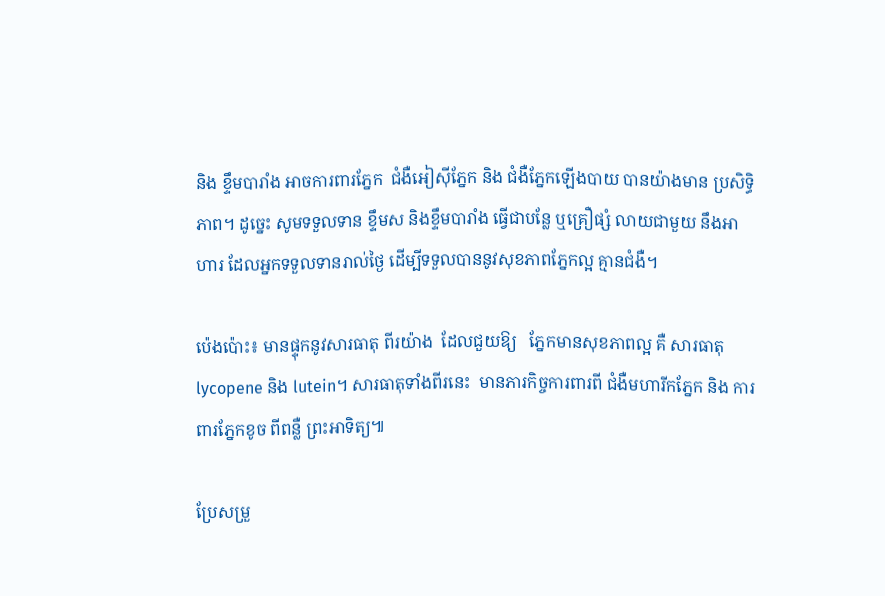និង ខ្ទឹមបារាំង អាចការពារភ្នែក  ជំងឺអៀស៊ីភ្នែក និង ជំងឺភ្នែកឡើងបាយ បានយ៉ាងមាន ប្រសិទ្ធិភាព។ ដូច្នេះ សូមទទួលទាន ខ្ទឹមស និងខ្ទឹមបារាំង ធ្វើជាបន្លែ ឬគ្រឿផ្សំ លាយជាមួយ នឹងអាហារ ដែលអ្នកទទួលទានរាល់ថ្ងៃ ដើម្បីទទួលបាននូវសុខភាពភ្នែកល្អ គ្មានជំងឺ។

ប៉េងប៉ោះ៖ មានផ្ទុកនូវសារធាតុ ពីរយ៉ាង  ដែលជួយឱ្យ   ភ្នែកមានសុខភាពល្អ គឺ សារធាតុlycopene និង lutein។ សារធាតុទាំងពីរនេះ  មានភារកិច្ចការពារពី ជំងឺមហារីកភ្នែក និង ការពារភ្នែកខូច ពីពន្លឺ ព្រះអាទិត្យ៕

ប្រែសម្រួ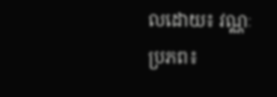លដោយ៖ វណ្ណៈ
ប្រភព៖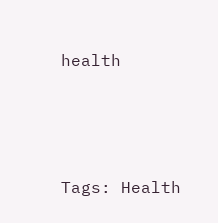health




Tags: Health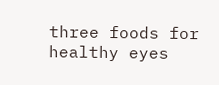three foods for healthy eyes